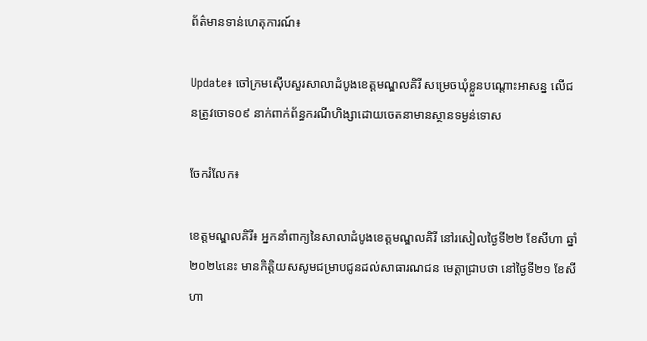ព័ត៌មានទាន់ហេតុការណ៍៖

Update៖ ចៅក្រមស៊ើបសួរសាលាដំបូងខេត្តមណ្ឌលគិរី សម្រេចឃុំខ្លួនបណ្តោះអាសន្ន លើជនត្រូវចោទ០៩ នាក់ពាក់ព័ន្ធករណីហិង្សាដោយចេតនាមានស្ថានទម្ងន់ទោស

ចែករំលែក៖

ខេត្តមណ្ឌលគិរី៖ អ្នកនាំពាក្យនៃសាលាដំបូងខេត្តមណ្ឌលគិរី នៅរសៀលថ្ងៃទី២២ ខែសីហា ឆ្នាំ២០២៤នេះ មានកិត្តិយសសូមជម្រាបជូនដល់សាធារណជន មេត្តាជ្រាបថា នៅថ្ងៃទី២១ ខែសីហា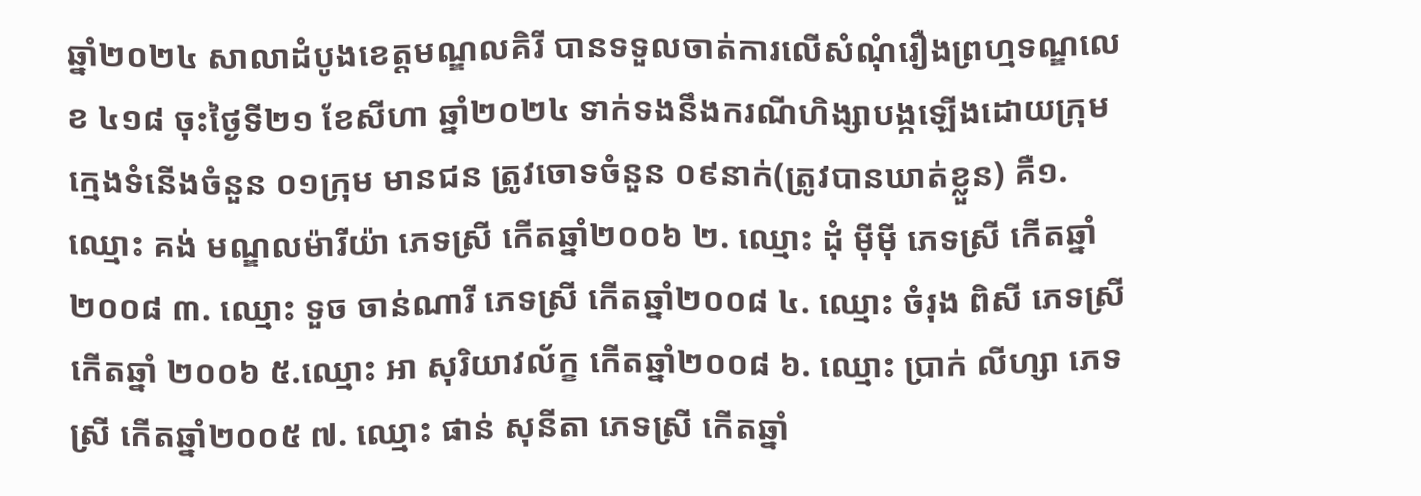ឆ្នាំ២០២៤ សាលាដំបូងខេត្តមណ្ឌលគិរី បានទទួលចាត់ការលើសំណុំរឿងព្រហ្មទណ្ឌលេខ ៤១៨ ចុះថ្ងៃទី២១ ខែសីហា ឆ្នាំ២០២៤ ទាក់ទងនឹងករណីហិង្សាបង្កឡើងដោយក្រុមក្មេងទំនើងចំនួន ០១ក្រុម មានជន ត្រូវចោទចំនួន ០៩នាក់(ត្រូវបានឃាត់ខ្លួន) គឺ១. ឈ្មោះ គង់ មណ្ឌលម៉ារីយ៉ា ភេទស្រី កើតឆ្នាំ២០០៦ ២. ឈ្មោះ ដុំ ម៉ីម៉ី ភេទស្រី កើតឆ្នាំ២០០៨ ៣. ឈ្មោះ ទួច ចាន់ណារី ភេទស្រី កើតឆ្នាំ២០០៨ ៤. ឈ្មោះ ចំរុង ពិសី ភេទស្រី កើតឆ្នាំ ២០០៦ ៥.ឈ្មោះ អា សុរិយាវល័ក្ខ កើតឆ្នាំ២០០៨ ៦. ឈ្មោះ ប្រាក់ លីហ្សា ភេទស្រី កើតឆ្នាំ២០០៥ ៧. ឈ្មោះ ផាន់ សុនីតា ភេទស្រី កើតឆ្នាំ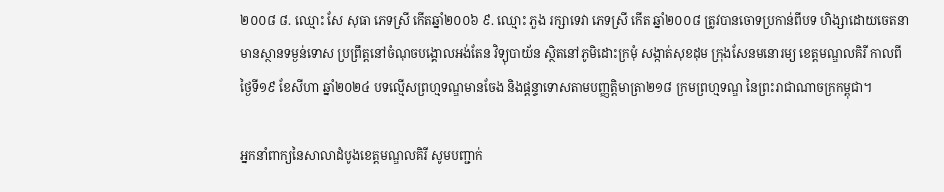២០០៨ ៨. ឈ្មោះ សែ សុធា ភេទស្រី កើតឆ្នាំ២០០៦ ៩. ឈ្មោះ ភួង រក្សាទេវា ភេទស្រី កើត ឆ្នាំ២០០៨ ត្រូវបានចោទប្រកាន់ពីបទ ហិង្សាដោយចេតនាមានស្ថានទម្ងន់ទោស ប្រព្រឹត្តនៅចំណុចបង្គោលអង់តែន វិទ្យុបាយ័ន ស្ថិតនៅភូមិដោះក្រមុំ សង្កាត់សុខដុម ក្រុងសែនមនោរម្យ ខេត្តមណ្ឌលគិរី កាលពីថ្ងៃទី១៩ ខែសីហា ឆ្នាំ២០២៤ បទល្មើសព្រហ្មទណ្ឌមានចែង និងផ្តន្ទាទោសតាមបញ្ញត្តិមាត្រា២១៨ ក្រមព្រហ្មទណ្ឌ នៃព្រះរាជាណាចក្រកម្ពុជា។

អ្នកនាំពាក្យនៃសាលាដំបូងខេត្តមណ្ឌលគិរី សូមបញ្ជាក់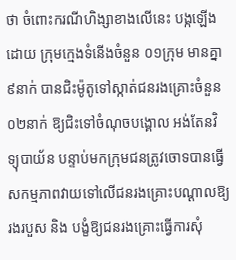ថា ចំពោះករណីហិង្សាខាងលើនេះ បង្កឡើងដោយ ក្រុមក្មេងទំនើងចំនួន ០១ក្រុម មានគ្នា៩នាក់ បានជិះម៉ូតូទៅស្កាត់ជនរងគ្រោះចំនួន ០២នាក់ ឱ្យជិះទៅចំណុចបង្គោល អង់តែនវិទ្យុបាយ័ន បន្ទាប់មកក្រុមជនត្រូវចោទបានធ្វើសកម្មភាពវាយទៅលើជនរងគ្រោះបណ្តាលឱ្យរងរបួស និង បង្ខំឱ្យជនរងគ្រោះធ្វើការសុំ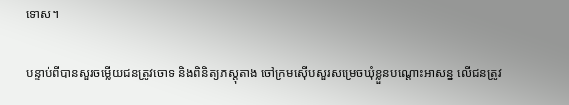ទោស។

បន្ទាប់ពីបានសួរចម្លើយជនត្រូវចោទ និងពិនិត្យភស្តុតាង ចៅក្រមស៊ើបសួរសម្រេចឃុំខ្លួនបណ្តោះអាសន្ន លើជនត្រូវ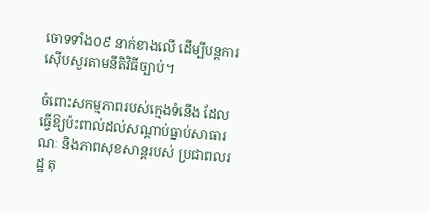ចោទទាំង០៩ នាក់ខាងលើ ដើម្បីបន្តការស៊ើបសួរតាមនីតិវិធីច្បាប់។

ចំពោះសកម្មភាពរបស់ក្មេងទំនើង ដែលធ្វើឱ្យប៉ះពាល់ដល់សណ្តាប់ធ្នាប់សាធារណៈ និងភាពសុខសាន្តរបស់ ប្រជាពលរដ្ឋ តុ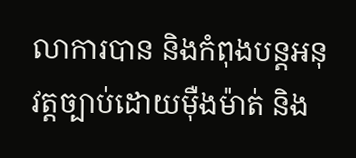លាការបាន និងកំពុងបន្តអនុវត្តច្បាប់ដោយម៉ឺងម៉ាត់ និង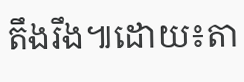តឹងរឹង៕ដោយ៖តា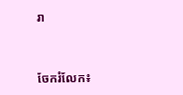រា


ចែករំលែក៖